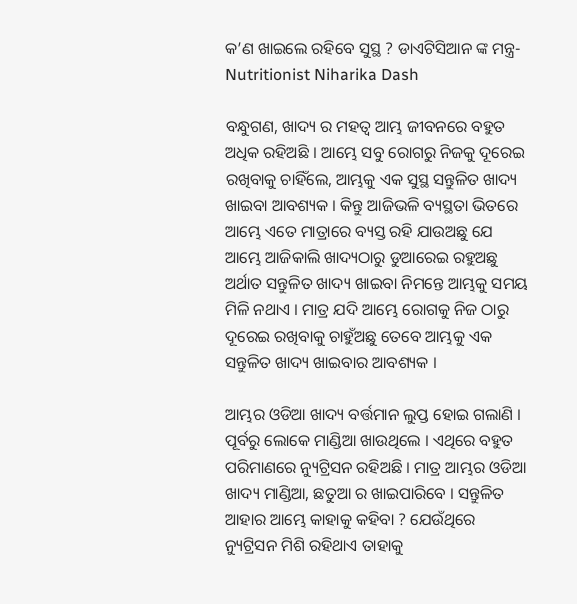କ’ଣ ଖାଇଲେ ରହିବେ ସୁସ୍ଥ ? ଡାଏଟିସିଆନ ଙ୍କ ମନ୍ତ୍ର- Nutritionist Niharika Dash

ବନ୍ଧୁଗଣ, ଖାଦ୍ୟ ର ମହତ୍ଵ ଆମ୍ଭ ଜୀବନରେ ବହୁତ ଅଧିକ ରହିଅଛି । ଆମ୍ଭେ ସବୁ ରୋଗରୁ ନିଜକୁ ଦୂରେଇ ରଖିବାକୁ ଚାହିଁଲେ, ଆମ୍ଭକୁ ଏକ ସୁସ୍ଥ ସନ୍ତୁଳିତ ଖାଦ୍ୟ ଖାଇବା ଆବଶ୍ୟକ । କିନ୍ତୁ ଆଜିଭଳି ବ୍ୟସ୍ଥତା ଭିତରେ ଆମ୍ଭେ ଏତେ ମାତ୍ରାରେ ବ୍ୟସ୍ତ ରହି ଯାଉଅଛୁ ଯେ ଆମ୍ଭେ ଆଜିକାଲି ଖାଦ୍ୟଠାରୁ ଡୁଆରେଇ ରହୁଅଛୁ ଅର୍ଥାତ ସନ୍ତୁଳିତ ଖାଦ୍ୟ ଖାଇବା ନିମନ୍ତେ ଆମ୍ଭକୁ ସମୟ ମିଳି ନଥାଏ । ମାତ୍ର ଯଦି ଆମ୍ଭେ ରୋଗକୁ ନିଜ ଠାରୁ ଦୂରେଇ ରଖିବାକୁ ଚାହୁଁଅଛୁ ତେବେ ଆମ୍ଭକୁ ଏକ ସନ୍ତୁଳିତ ଖାଦ୍ୟ ଖାଇବାର ଆବଶ୍ୟକ ।

ଆମ୍ଭର ଓଡିଆ ଖାଦ୍ୟ ବର୍ତ୍ତମାନ ଲୁପ୍ତ ହୋଇ ଗଲାଣି । ପୂର୍ବରୁ ଲୋକେ ମାଣ୍ଡିଆ ଖାଉଥିଲେ । ଏଥିରେ ବହୁତ ପରିମାଣରେ ନ୍ୟୁଟ୍ରିସନ ରହିଅଛି । ମାତ୍ର ଆମ୍ଭର ଓଡିଆ ଖାଦ୍ୟ ମାଣ୍ଡିଆ, ଛତୁଆ ର ଖାଇପାରିବେ । ସନ୍ତୁଳିତ ଆହାର ଆମ୍ଭେ କାହାକୁ କହିବା ? ଯେଉଁଥିରେ ନ୍ୟୁଟ୍ରିସନ ମିଶି ରହିଥାଏ ତାହାକୁ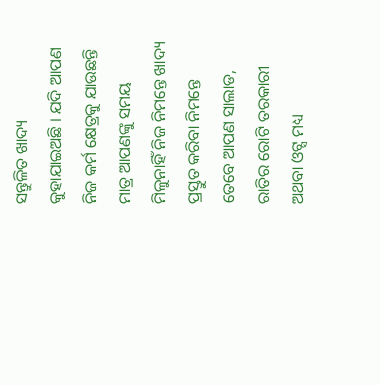ସନ୍ତୁଳିତ ଖାଦ୍ୟ କୁହାଯାଇଅଛି । ଯଦି ଆପଣ ନିଜ କର୍ମ କ୍ଷେତ୍ରକୁ ଯାଉଛନ୍ତି ମାତ୍ର ଆପଣଙ୍କୁ ସମୟ ମିଳୁନାହିଁ ନିଜ ନିମନ୍ତେ ଖାଦ୍ୟ ପ୍ରସ୍ତୁତ କରିବା ନିମନ୍ତେ ତେବେ ଆପଣ ସାଲାଡ, ରାତିର ରୋଟି ତରକାରୀ ଅଥବା ଓଟ୍ସ ମଧ୍ୟ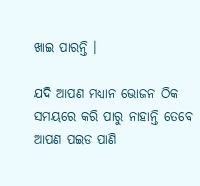ଖାଇ ପାରନ୍ତି ।

ଯଦି ଆପଣ ମଧ୍ୟାନ ଭୋଜନ ଠିକ ସମୟରେ କରି ପାରୁ ନାହାନ୍ତି ତେବେ ଆପଣ ପଇଡ ପାଣି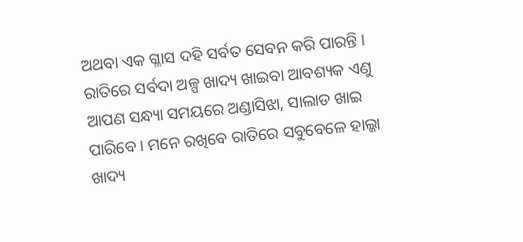ଅଥବା ଏକ ଗ୍ଳାସ ଦହି ସର୍ବତ ସେବନ କରି ପାରନ୍ତି । ରାତିରେ ସର୍ବଦା ଅଳ୍ପ ଖାଦ୍ୟ ଖାଇବା ଆବଶ୍ୟକ ଏଣୁ ଆପଣ ସନ୍ଧ୍ୟା ସମୟରେ ଅଣ୍ଡାସିଝା, ସାଲାଡ ଖାଇ ପାରିବେ । ମନେ ରଖିବେ ରାତିରେ ସବୁବେଳେ ହାଲ୍କା ଖାଦ୍ୟ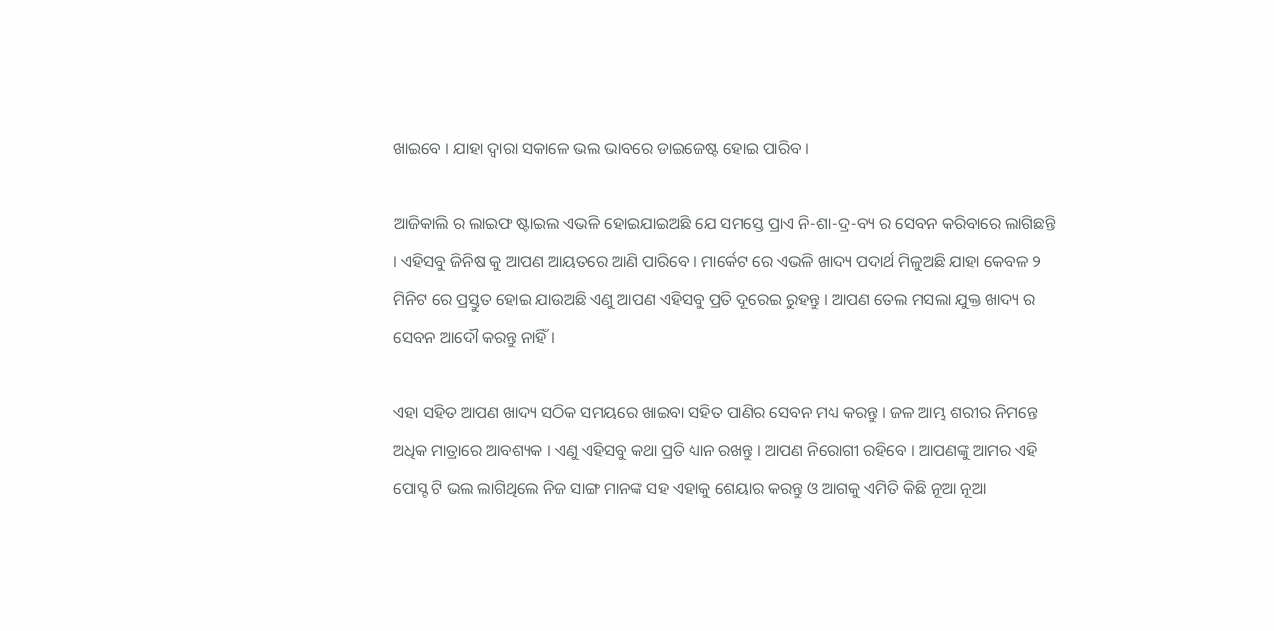ଖାଇବେ । ଯାହା ଦ୍ଵାରା ସକାଳେ ଭଲ ଭାବରେ ଡାଇଜେଷ୍ଟ ହୋଇ ପାରିବ ।

ଆଜିକାଲି ର ଲାଇଫ ଷ୍ଟାଇଲ ଏଭଳି ହୋଇଯାଇଅଛି ଯେ ସମସ୍ତେ ପ୍ରାଏ ନି-ଶା-ଦ୍ର-ବ୍ୟ ର ସେବନ କରିବାରେ ଲାଗିଛନ୍ତି । ଏହିସବୁ ଜିନିଷ କୁ ଆପଣ ଆୟତରେ ଆଣି ପାରିବେ । ମାର୍କେଟ ରେ ଏଭଳି ଖାଦ୍ୟ ପଦାର୍ଥ ମିଳୁଅଛି ଯାହା କେବଳ ୨ ମିନିଟ ରେ ପ୍ରସ୍ତୁତ ହୋଇ ଯାଉଅଛି ଏଣୁ ଆପଣ ଏହିସବୁ ପ୍ରତି ଦୂରେଇ ରୁହନ୍ତୁ । ଆପଣ ତେଲ ମସଲା ଯୁକ୍ତ ଖାଦ୍ୟ ର ସେବନ ଆଦୌ କରନ୍ତୁ ନାହିଁ ।

ଏହା ସହିତ ଆପଣ ଖାଦ୍ୟ ସଠିକ ସମୟରେ ଖାଇବା ସହିତ ପାଣିର ସେବନ ମଧ୍ୟ କରନ୍ତୁ । ଜଳ ଆମ୍ଭ ଶରୀର ନିମନ୍ତେ ଅଧିକ ମାତ୍ରାରେ ଆବଶ୍ୟକ । ଏଣୁ ଏହିସବୁ କଥା ପ୍ରତି ଧ୍ୟାନ ରଖନ୍ତୁ । ଆପଣ ନିରୋଗୀ ରହିବେ । ଆପଣଙ୍କୁ ଆମର ଏହି ପୋସ୍ଟ ଟି ଭଲ ଲାଗିଥିଲେ ନିଜ ସାଙ୍ଗ ମାନଙ୍କ ସହ ଏହାକୁ ଶେୟାର କରନ୍ତୁ ଓ ଆଗକୁ ଏମିତି କିଛି ନୂଆ ନୂଆ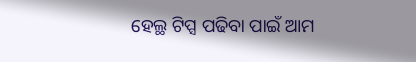ହେଲ୍ଥ ଟିପ୍ସ ପଢିବା ପାଇଁ ଆମ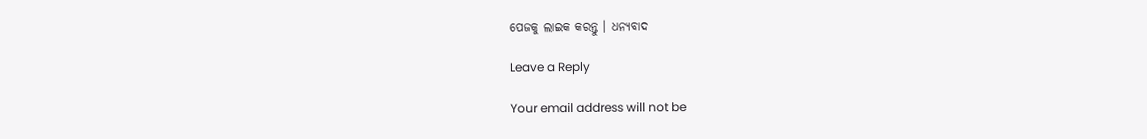ପେଜକୁ ଲାଇକ କରନ୍ତୁ । ଧନ୍ୟବାଦ

Leave a Reply

Your email address will not be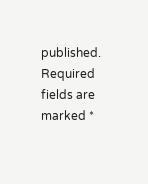published. Required fields are marked *